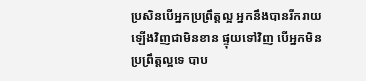ប្រសិនបើអ្នកប្រព្រឹត្តល្អ អ្នកនឹងបានរីករាយឡើងវិញជាមិនខាន ផ្ទុយទៅវិញ បើអ្នកមិនប្រព្រឹត្តល្អទេ បាប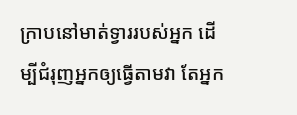ក្រាបនៅមាត់ទ្វាររបស់អ្នក ដើម្បីជំរុញអ្នកឲ្យធ្វើតាមវា តែអ្នក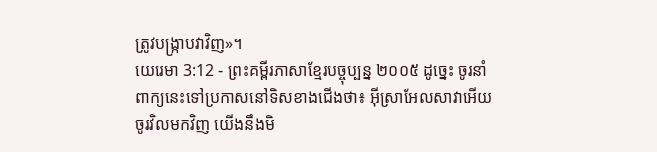ត្រូវបង្ក្រាបវាវិញ»។
យេរេមា 3:12 - ព្រះគម្ពីរភាសាខ្មែរបច្ចុប្បន្ន ២០០៥ ដូច្នេះ ចូរនាំពាក្យនេះទៅប្រកាសនៅទិសខាងជើងថា៖ អ៊ីស្រាអែលសាវាអើយ ចូរវិលមកវិញ យើងនឹងមិ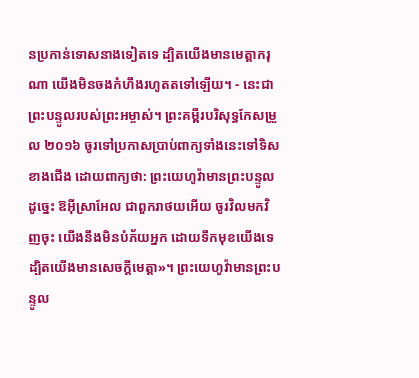នប្រកាន់ទោសនាងទៀតទេ ដ្បិតយើងមានមេត្តាករុណា យើងមិនចងកំហឹងរហូតតទៅឡើយ។ - នេះជាព្រះបន្ទូលរបស់ព្រះអម្ចាស់។ ព្រះគម្ពីរបរិសុទ្ធកែសម្រួល ២០១៦ ចូរទៅប្រកាសប្រាប់ពាក្យទាំងនេះទៅទិសខាងជើង ដោយពាក្យថា: ព្រះយេហូវ៉ាមានព្រះបន្ទូលដូច្នេះ ឱអ៊ីស្រាអែល ជាពួករាថយអើយ ចូរវិលមកវិញចុះ យើងនឹងមិនបំភ័យអ្នក ដោយទឹកមុខយើងទេ ដ្បិតយើងមានសេចក្ដីមេត្តា»។ ព្រះយេហូវ៉ាមានព្រះបន្ទូល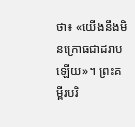ថា៖ «យើងនឹងមិនក្រោធជាដរាបឡើយ»។ ព្រះគម្ពីរបរិ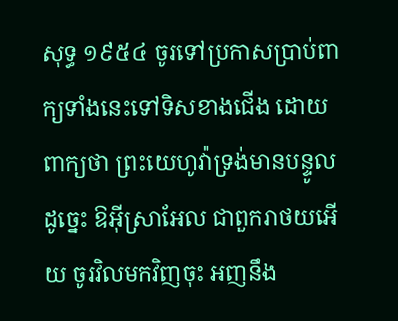សុទ្ធ ១៩៥៤ ចូរទៅប្រកាសប្រាប់ពាក្យទាំងនេះទៅទិសខាងជើង ដោយពាក្យថា ព្រះយេហូវ៉ាទ្រង់មានបន្ទូលដូច្នេះ ឱអ៊ីស្រាអែល ជាពួករាថយអើយ ចូរវិលមកវិញចុះ អញនឹង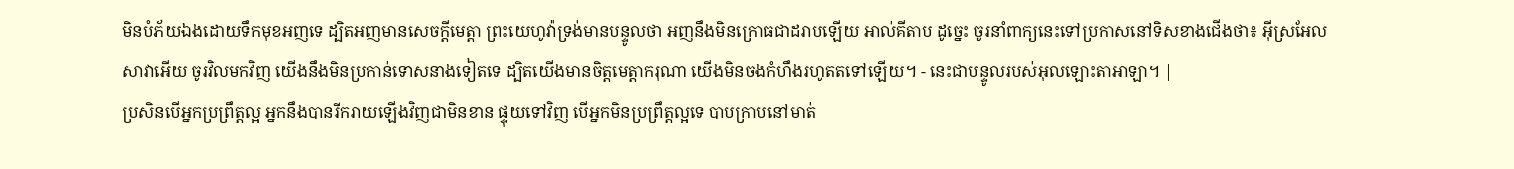មិនបំភ័យឯងដោយទឹកមុខអញទេ ដ្បិតអញមានសេចក្ដីមេត្តា ព្រះយេហូវ៉ាទ្រង់មានបន្ទូលថា អញនឹងមិនក្រោធជាដរាបឡើយ អាល់គីតាប ដូច្នេះ ចូរនាំពាក្យនេះទៅប្រកាសនៅទិសខាងជើងថា៖ អ៊ីស្រអែលសាវាអើយ ចូរវិលមកវិញ យើងនឹងមិនប្រកាន់ទោសនាងទៀតទេ ដ្បិតយើងមានចិត្តមេត្តាករុណា យើងមិនចងកំហឹងរហូតតទៅឡើយ។ - នេះជាបន្ទូលរបស់អុលឡោះតាអាឡា។ |
ប្រសិនបើអ្នកប្រព្រឹត្តល្អ អ្នកនឹងបានរីករាយឡើងវិញជាមិនខាន ផ្ទុយទៅវិញ បើអ្នកមិនប្រព្រឹត្តល្អទេ បាបក្រាបនៅមាត់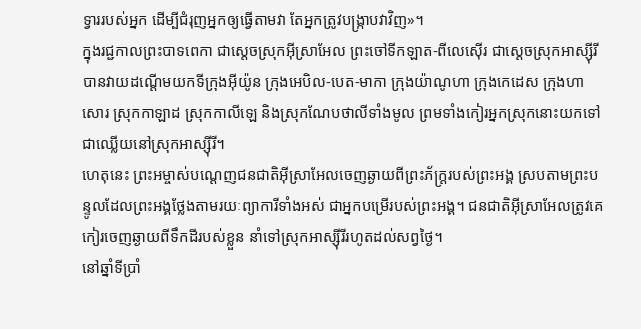ទ្វាររបស់អ្នក ដើម្បីជំរុញអ្នកឲ្យធ្វើតាមវា តែអ្នកត្រូវបង្ក្រាបវាវិញ»។
ក្នុងរជ្ជកាលព្រះបាទពេកា ជាស្ដេចស្រុកអ៊ីស្រាអែល ព្រះចៅទីកឡាត-ពីលេស៊ើរ ជាស្ដេចស្រុកអាស្ស៊ីរី បានវាយដណ្ដើមយកទីក្រុងអ៊ីយ៉ូន ក្រុងអេបិល-បេត-មាកា ក្រុងយ៉ាណូហា ក្រុងកេដេស ក្រុងហាសោរ ស្រុកកាឡាដ ស្រុកកាលីឡេ និងស្រុកណែបថាលីទាំងមូល ព្រមទាំងកៀរអ្នកស្រុកនោះយកទៅជាឈ្លើយនៅស្រុកអាស្ស៊ីរី។
ហេតុនេះ ព្រះអម្ចាស់បណ្ដេញជនជាតិអ៊ីស្រាអែលចេញឆ្ងាយពីព្រះភ័ក្ត្ររបស់ព្រះអង្គ ស្របតាមព្រះបន្ទូលដែលព្រះអង្គថ្លែងតាមរយៈព្យាការីទាំងអស់ ជាអ្នកបម្រើរបស់ព្រះអង្គ។ ជនជាតិអ៊ីស្រាអែលត្រូវគេកៀរចេញឆ្ងាយពីទឹកដីរបស់ខ្លួន នាំទៅស្រុកអាស្ស៊ីរីរហូតដល់សព្វថ្ងៃ។
នៅឆ្នាំទីប្រាំ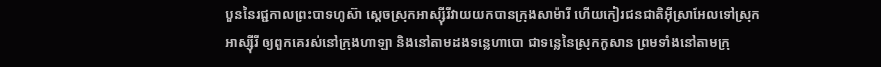បួននៃរជ្ជកាលព្រះបាទហូស៊ា ស្ដេចស្រុកអាស្ស៊ីរីវាយយកបានក្រុងសាម៉ារី ហើយកៀរជនជាតិអ៊ីស្រាអែលទៅស្រុកអាស្ស៊ីរី ឲ្យពួកគេរស់នៅក្រុងហាឡា និងនៅតាមដងទន្លេហាបោ ជាទន្លេនៃស្រុកកូសាន ព្រមទាំងនៅតាមក្រុ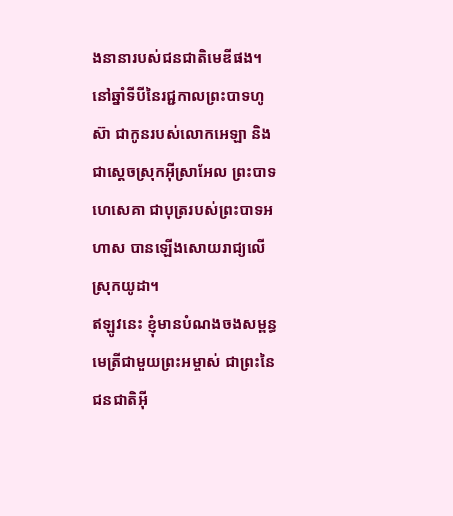ងនានារបស់ជនជាតិមេឌីផង។
នៅឆ្នាំទីបីនៃរជ្ជកាលព្រះបាទហូស៊ា ជាកូនរបស់លោកអេឡា និងជាស្ដេចស្រុកអ៊ីស្រាអែល ព្រះបាទហេសេគា ជាបុត្ររបស់ព្រះបាទអហាស បានឡើងសោយរាជ្យលើស្រុកយូដា។
ឥឡូវនេះ ខ្ញុំមានបំណងចងសម្ពន្ធមេត្រីជាមួយព្រះអម្ចាស់ ជាព្រះនៃជនជាតិអ៊ី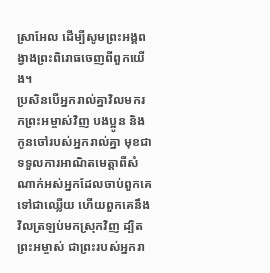ស្រាអែល ដើម្បីសូមព្រះអង្គពង្វាងព្រះពិរោធចេញពីពួកយើង។
ប្រសិនបើអ្នករាល់គ្នាវិលមករកព្រះអម្ចាស់វិញ បងប្អូន និងកូនចៅរបស់អ្នករាល់គ្នា មុខជាទទួលការអាណិតមេត្តាពីសំណាក់អស់អ្នកដែលចាប់ពួកគេទៅជាឈ្លើយ ហើយពួកគេនឹងវិលត្រឡប់មកស្រុកវិញ ដ្បិតព្រះអម្ចាស់ ជាព្រះរបស់អ្នករា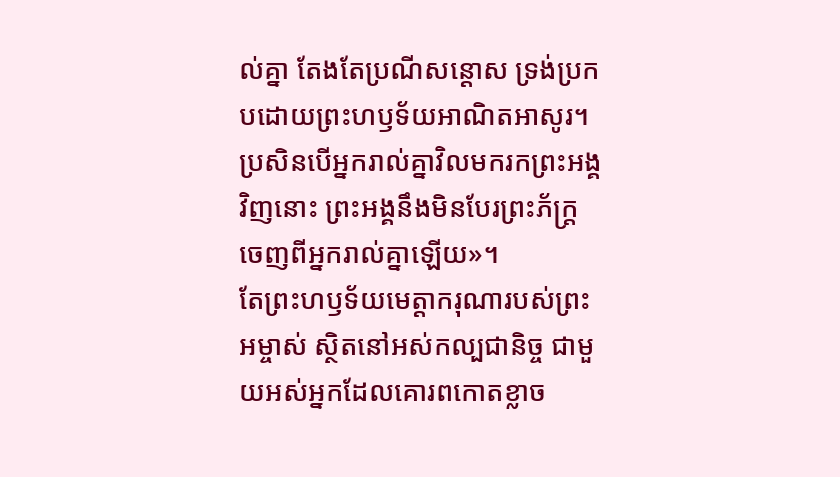ល់គ្នា តែងតែប្រណីសន្ដោស ទ្រង់ប្រកបដោយព្រះហឫទ័យអាណិតអាសូរ។ ប្រសិនបើអ្នករាល់គ្នាវិលមករកព្រះអង្គវិញនោះ ព្រះអង្គនឹងមិនបែរព្រះភ័ក្ត្រចេញពីអ្នករាល់គ្នាឡើយ»។
តែព្រះហឫទ័យមេត្តាករុណារបស់ព្រះអម្ចាស់ ស្ថិតនៅអស់កល្បជានិច្ច ជាមួយអស់អ្នកដែលគោរពកោតខ្លាច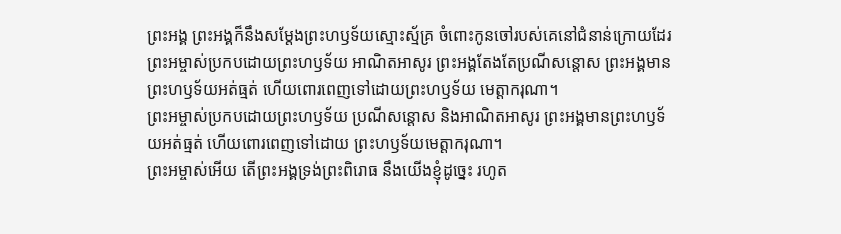ព្រះអង្គ ព្រះអង្គក៏នឹងសម្តែងព្រះហឫទ័យស្មោះស្ម័គ្រ ចំពោះកូនចៅរបស់គេនៅជំនាន់ក្រោយដែរ
ព្រះអម្ចាស់ប្រកបដោយព្រះហឫទ័យ អាណិតអាសូរ ព្រះអង្គតែងតែប្រណីសន្ដោស ព្រះអង្គមានព្រះហឫទ័យអត់ធ្មត់ ហើយពោរពេញទៅដោយព្រះហឫទ័យ មេត្តាករុណា។
ព្រះអម្ចាស់ប្រកបដោយព្រះហឫទ័យ ប្រណីសន្ដោស និងអាណិតអាសូរ ព្រះអង្គមានព្រះហឫទ័យអត់ធ្មត់ ហើយពោរពេញទៅដោយ ព្រះហឫទ័យមេត្តាករុណា។
ព្រះអម្ចាស់អើយ តើព្រះអង្គទ្រង់ព្រះពិរោធ នឹងយើងខ្ញុំដូច្នេះ រហូត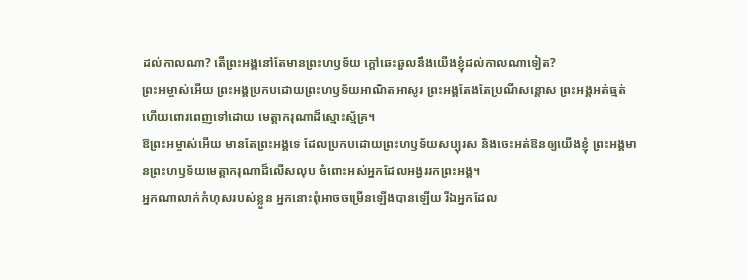ដល់កាលណា? តើព្រះអង្គនៅតែមានព្រះហឫទ័យ ក្ដៅឆេះឆួលនឹងយើងខ្ញុំដល់កាលណាទៀត?
ព្រះអម្ចាស់អើយ ព្រះអង្គប្រកបដោយព្រះហឫទ័យអាណិតអាសូរ ព្រះអង្គតែងតែប្រណីសន្ដោស ព្រះអង្គអត់ធ្មត់ ហើយពោរពេញទៅដោយ មេត្តាករុណាដ៏ស្មោះស្ម័គ្រ។
ឱព្រះអម្ចាស់អើយ មានតែព្រះអង្គទេ ដែលប្រកបដោយព្រះហឫទ័យសប្បុរស និងចេះអត់ឱនឲ្យយើងខ្ញុំ ព្រះអង្គមានព្រះហឫទ័យមេត្តាករុណាដ៏លើសលុប ចំពោះអស់អ្នកដែលអង្វររកព្រះអង្គ។
អ្នកណាលាក់កំហុសរបស់ខ្លួន អ្នកនោះពុំអាចចម្រើនឡើងបានឡើយ រីឯអ្នកដែល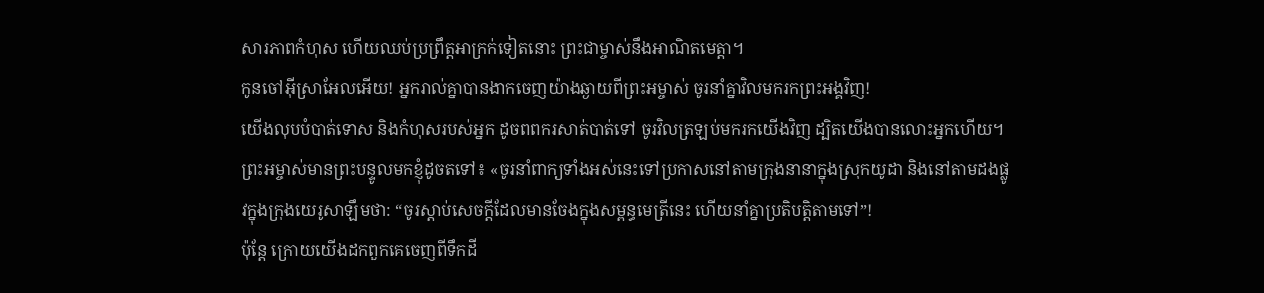សារភាពកំហុស ហើយឈប់ប្រព្រឹត្តអាក្រក់ទៀតនោះ ព្រះជាម្ចាស់នឹងអាណិតមេត្តា។
កូនចៅអ៊ីស្រាអែលអើយ! អ្នករាល់គ្នាបានងាកចេញយ៉ាងឆ្ងាយពីព្រះអម្ចាស់ ចូរនាំគ្នាវិលមករកព្រះអង្គវិញ!
យើងលុបបំបាត់ទោស និងកំហុសរបស់អ្នក ដូចពពករសាត់បាត់ទៅ ចូរវិលត្រឡប់មករកយើងវិញ ដ្បិតយើងបានលោះអ្នកហើយ។
ព្រះអម្ចាស់មានព្រះបន្ទូលមកខ្ញុំដូចតទៅ៖ «ចូរនាំពាក្យទាំងអស់នេះទៅប្រកាសនៅតាមក្រុងនានាក្នុងស្រុកយូដា និងនៅតាមដងផ្លូវក្នុងក្រុងយេរូសាឡឹមថា: “ចូរស្ដាប់សេចក្ដីដែលមានចែងក្នុងសម្ពន្ធមេត្រីនេះ ហើយនាំគ្នាប្រតិបត្តិតាមទៅ”!
ប៉ុន្តែ ក្រោយយើងដកពួកគេចេញពីទឹកដី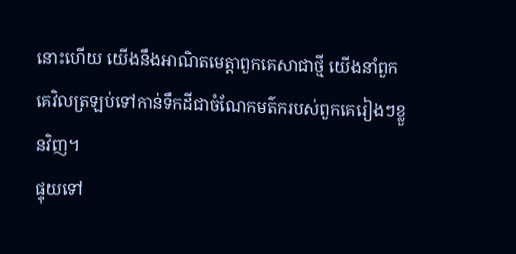នោះហើយ យើងនឹងអាណិតមេត្តាពួកគេសាជាថ្មី យើងនាំពួកគេវិលត្រឡប់ទៅកាន់ទឹកដីជាចំណែកមត៌ករបស់ពួកគេរៀងៗខ្លួនវិញ។
ផ្ទុយទៅ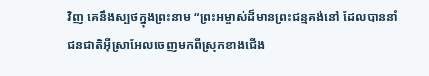វិញ គេនឹងស្បថក្នុងព្រះនាម “ព្រះអម្ចាស់ដ៏មានព្រះជន្មគង់នៅ ដែលបាននាំជនជាតិអ៊ីស្រាអែលចេញមកពីស្រុកខាងជើង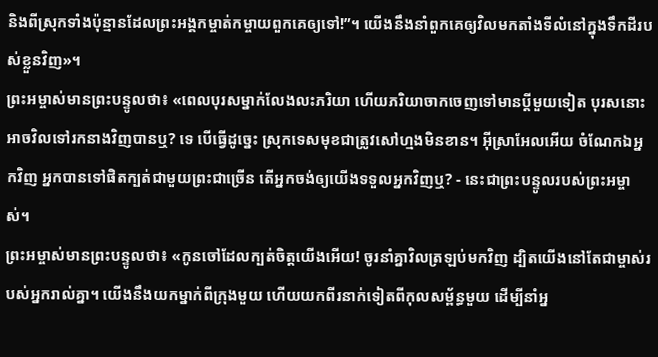និងពីស្រុកទាំងប៉ុន្មានដែលព្រះអង្គកម្ចាត់កម្ចាយពួកគេឲ្យទៅ!”។ យើងនឹងនាំពួកគេឲ្យវិលមកតាំងទីលំនៅក្នុងទឹកដីរបស់ខ្លួនវិញ»។
ព្រះអម្ចាស់មានព្រះបន្ទូលថា៖ «ពេលបុរសម្នាក់លែងលះភរិយា ហើយភរិយាចាកចេញទៅមានប្ដីមួយទៀត បុរសនោះអាចវិលទៅរកនាងវិញបានឬ? ទេ បើធ្វើដូច្នេះ ស្រុកទេសមុខជាត្រូវសៅហ្មងមិនខាន។ អ៊ីស្រាអែលអើយ ចំណែកឯអ្នកវិញ អ្នកបានទៅផិតក្បត់ជាមួយព្រះជាច្រើន តើអ្នកចង់ឲ្យយើងទទួលអ្នកវិញឬ? - នេះជាព្រះបន្ទូលរបស់ព្រះអម្ចាស់។
ព្រះអម្ចាស់មានព្រះបន្ទូលថា៖ «កូនចៅដែលក្បត់ចិត្តយើងអើយ! ចូរនាំគ្នាវិលត្រឡប់មកវិញ ដ្បិតយើងនៅតែជាម្ចាស់របស់អ្នករាល់គ្នា។ យើងនឹងយកម្នាក់ពីក្រុងមួយ ហើយយកពីរនាក់ទៀតពីកុលសម្ព័ន្ធមួយ ដើម្បីនាំអ្ន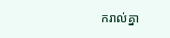ករាល់គ្នា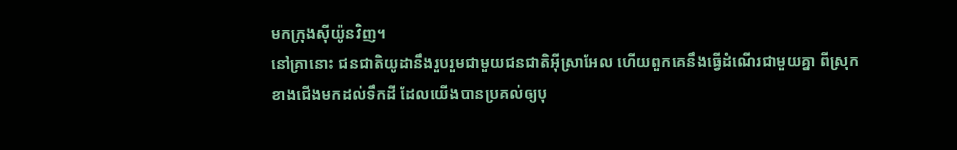មកក្រុងស៊ីយ៉ូនវិញ។
នៅគ្រានោះ ជនជាតិយូដានឹងរួបរួមជាមួយជនជាតិអ៊ីស្រាអែល ហើយពួកគេនឹងធ្វើដំណើរជាមួយគ្នា ពីស្រុកខាងជើងមកដល់ទឹកដី ដែលយើងបានប្រគល់ឲ្យបុ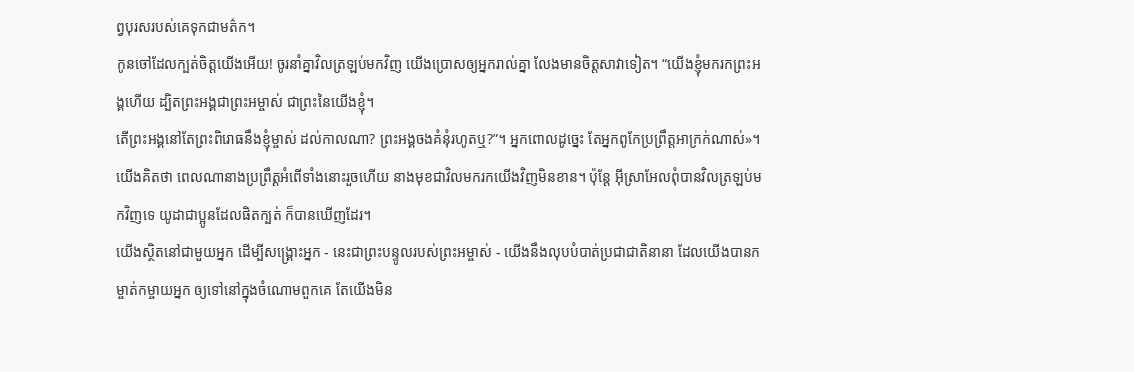ព្វបុរសរបស់គេទុកជាមត៌ក។
កូនចៅដែលក្បត់ចិត្តយើងអើយ! ចូរនាំគ្នាវិលត្រឡប់មកវិញ យើងប្រោសឲ្យអ្នករាល់គ្នា លែងមានចិត្តសាវាទៀត។ “យើងខ្ញុំមករកព្រះអង្គហើយ ដ្បិតព្រះអង្គជាព្រះអម្ចាស់ ជាព្រះនៃយើងខ្ញុំ។
តើព្រះអង្គនៅតែព្រះពិរោធនឹងខ្ញុំម្ចាស់ ដល់កាលណា? ព្រះអង្គចងគំនុំរហូតឬ?”។ អ្នកពោលដូច្នេះ តែអ្នកពូកែប្រព្រឹត្តអាក្រក់ណាស់»។
យើងគិតថា ពេលណានាងប្រព្រឹត្តអំពើទាំងនោះរួចហើយ នាងមុខជាវិលមករកយើងវិញមិនខាន។ ប៉ុន្តែ អ៊ីស្រាអែលពុំបានវិលត្រឡប់មកវិញទេ យូដាជាប្អូនដែលផិតក្បត់ ក៏បានឃើញដែរ។
យើងស្ថិតនៅជាមួយអ្នក ដើម្បីសង្គ្រោះអ្នក - នេះជាព្រះបន្ទូលរបស់ព្រះអម្ចាស់ - យើងនឹងលុបបំបាត់ប្រជាជាតិនានា ដែលយើងបានកម្ចាត់កម្ចាយអ្នក ឲ្យទៅនៅក្នុងចំណោមពួកគេ តែយើងមិន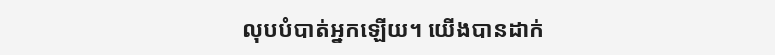លុបបំបាត់អ្នកឡើយ។ យើងបានដាក់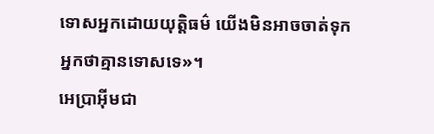ទោសអ្នកដោយយុត្តិធម៌ យើងមិនអាចចាត់ទុកអ្នកថាគ្មានទោសទេ»។
អេប្រាអ៊ីមជា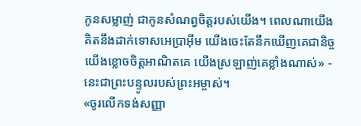កូនសម្លាញ់ ជាកូនសំណព្វចិត្តរបស់យើង។ ពេលណាយើងគិតនឹងដាក់ទោសអេប្រាអ៊ីម យើងចេះតែនឹកឃើញគេជានិច្ច យើងខ្លោចចិត្តអាណិតគេ យើងស្រឡាញ់គេខ្លាំងណាស់» - នេះជាព្រះបន្ទូលរបស់ព្រះអម្ចាស់។
«ចូរលើកទង់សញ្ញា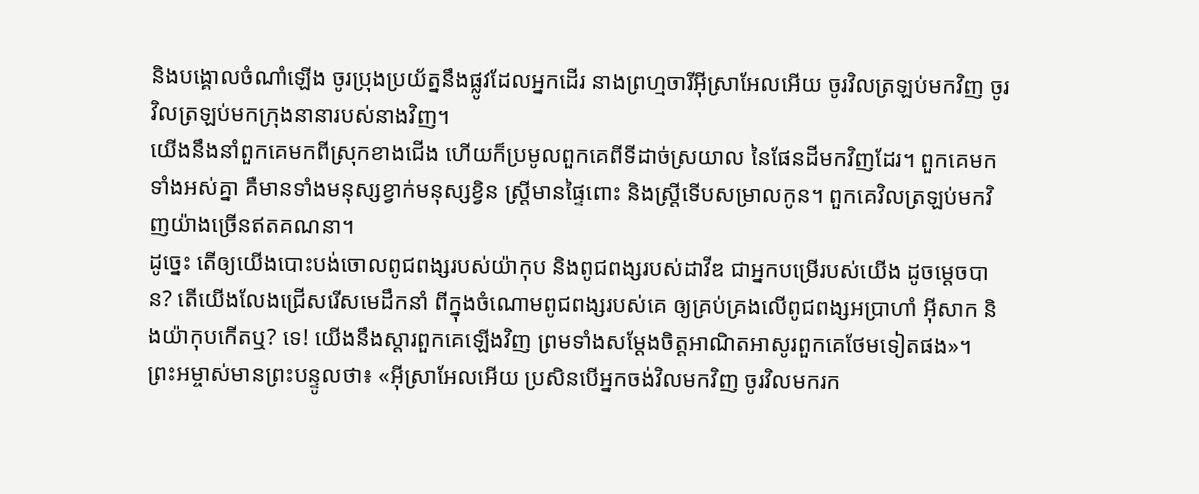និងបង្គោលចំណាំឡើង ចូរប្រុងប្រយ័ត្ននឹងផ្លូវដែលអ្នកដើរ នាងព្រហ្មចារីអ៊ីស្រាអែលអើយ ចូរវិលត្រឡប់មកវិញ ចូរវិលត្រឡប់មកក្រុងនានារបស់នាងវិញ។
យើងនឹងនាំពួកគេមកពីស្រុកខាងជើង ហើយក៏ប្រមូលពួកគេពីទីដាច់ស្រយាល នៃផែនដីមកវិញដែរ។ ពួកគេមកទាំងអស់គ្នា គឺមានទាំងមនុស្សខ្វាក់មនុស្សខ្វិន ស្ត្រីមានផ្ទៃពោះ និងស្ត្រីទើបសម្រាលកូន។ ពួកគេវិលត្រឡប់មកវិញយ៉ាងច្រើនឥតគណនា។
ដូច្នេះ តើឲ្យយើងបោះបង់ចោលពូជពង្សរបស់យ៉ាកុប និងពូជពង្សរបស់ដាវីឌ ជាអ្នកបម្រើរបស់យើង ដូចម្ដេចបាន? តើយើងលែងជ្រើសរើសមេដឹកនាំ ពីក្នុងចំណោមពូជពង្សរបស់គេ ឲ្យគ្រប់គ្រងលើពូជពង្សអប្រាហាំ អ៊ីសាក និងយ៉ាកុបកើតឬ? ទេ! យើងនឹងស្ដារពួកគេឡើងវិញ ព្រមទាំងសម្តែងចិត្តអាណិតអាសូរពួកគេថែមទៀតផង»។
ព្រះអម្ចាស់មានព្រះបន្ទូលថា៖ «អ៊ីស្រាអែលអើយ ប្រសិនបើអ្នកចង់វិលមកវិញ ចូរវិលមករក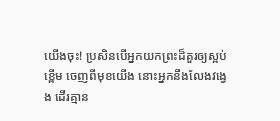យើងចុះ! ប្រសិនបើអ្នកយកព្រះដ៏គួរឲ្យស្អប់ខ្ពើម ចេញពីមុខយើង នោះអ្នកនឹងលែងវង្វេង ដើរគ្មាន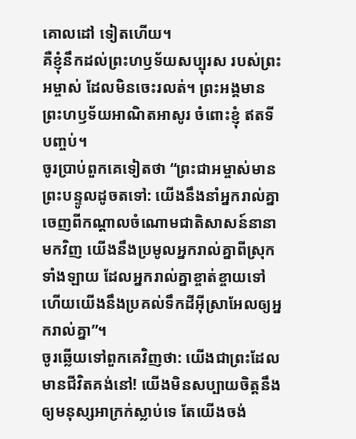គោលដៅ ទៀតហើយ។
គឺខ្ញុំនឹកដល់ព្រះហឫទ័យសប្បុរស របស់ព្រះអម្ចាស់ ដែលមិនចេះរលត់។ ព្រះអង្គមានព្រះហឫទ័យអាណិតអាសូរ ចំពោះខ្ញុំ ឥតទីបញ្ចប់។
ចូរប្រាប់ពួកគេទៀតថា “ព្រះជាអម្ចាស់មានព្រះបន្ទូលដូចតទៅ: យើងនឹងនាំអ្នករាល់គ្នាចេញពីកណ្ដាលចំណោមជាតិសាសន៍នានាមកវិញ យើងនឹងប្រមូលអ្នករាល់គ្នាពីស្រុកទាំងឡាយ ដែលអ្នករាល់គ្នាខ្ចាត់ខ្ចាយទៅ ហើយយើងនឹងប្រគល់ទឹកដីអ៊ីស្រាអែលឲ្យអ្នករាល់គ្នា”។
ចូរឆ្លើយទៅពួកគេវិញថា: យើងជាព្រះដែលមានជីវិតគង់នៅ! យើងមិនសប្បាយចិត្តនឹងឲ្យមនុស្សអាក្រក់ស្លាប់ទេ តែយើងចង់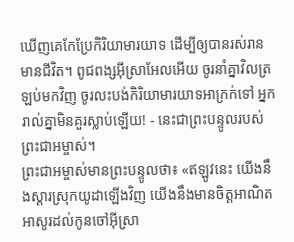ឃើញគេកែប្រែកិរិយាមារយាទ ដើម្បីឲ្យបានរស់រានមានជីវិត។ ពូជពង្សអ៊ីស្រាអែលអើយ ចូរនាំគ្នាវិលត្រឡប់មកវិញ ចូរលះបង់កិរិយាមារយាទអាក្រក់ទៅ អ្នករាល់គ្នាមិនគួរស្លាប់ឡើយ! - នេះជាព្រះបន្ទូលរបស់ព្រះជាអម្ចាស់។
ព្រះជាអម្ចាស់មានព្រះបន្ទូលថា៖ «ឥឡូវនេះ យើងនឹងស្ដារស្រុកយូដាឡើងវិញ យើងនឹងមានចិត្តអាណិតអាសូរដល់កូនចៅអ៊ីស្រា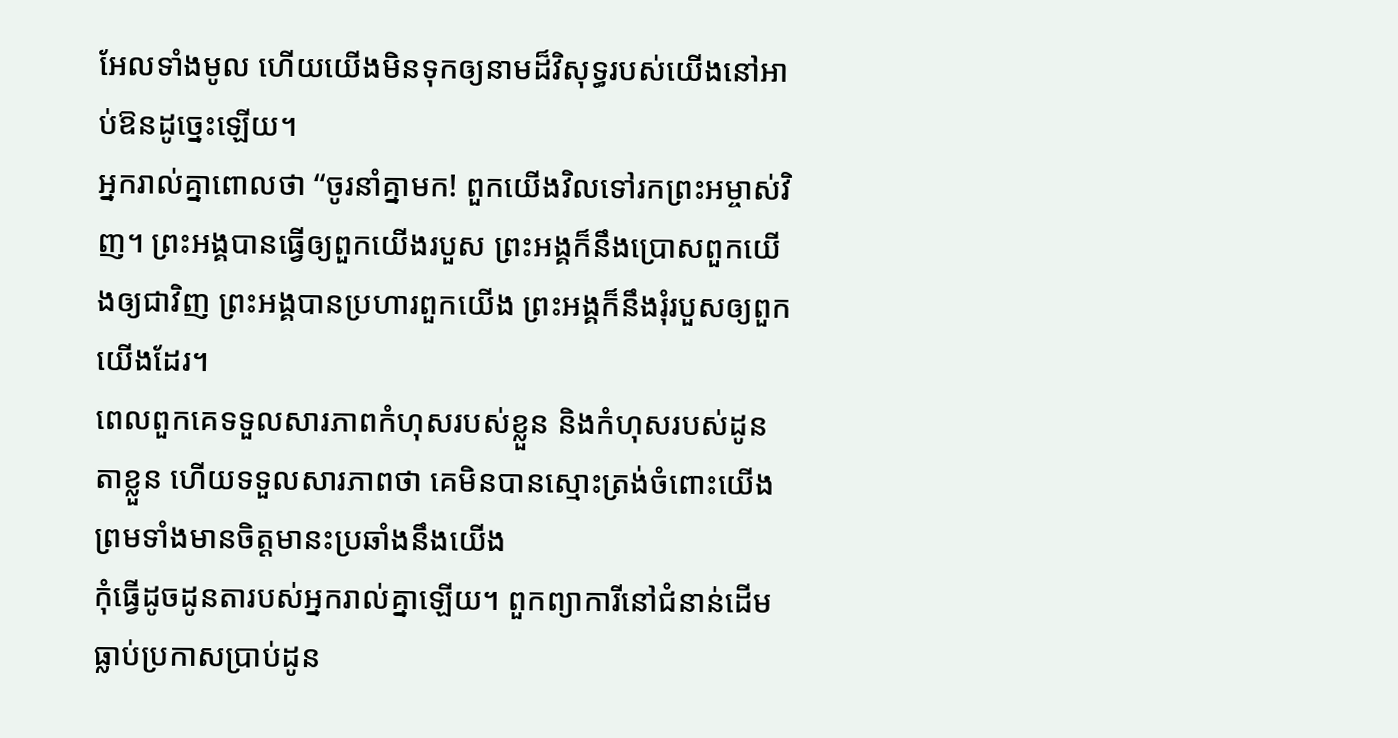អែលទាំងមូល ហើយយើងមិនទុកឲ្យនាមដ៏វិសុទ្ធរបស់យើងនៅអាប់ឱនដូច្នេះឡើយ។
អ្នករាល់គ្នាពោលថា “ចូរនាំគ្នាមក! ពួកយើងវិលទៅរកព្រះអម្ចាស់វិញ។ ព្រះអង្គបានធ្វើឲ្យពួកយើងរបួស ព្រះអង្គក៏នឹងប្រោសពួកយើងឲ្យជាវិញ ព្រះអង្គបានប្រហារពួកយើង ព្រះអង្គក៏នឹងរុំរបួសឲ្យពួកយើងដែរ។
ពេលពួកគេទទួលសារភាពកំហុសរបស់ខ្លួន និងកំហុសរបស់ដូនតាខ្លួន ហើយទទួលសារភាពថា គេមិនបានស្មោះត្រង់ចំពោះយើង ព្រមទាំងមានចិត្តមានះប្រឆាំងនឹងយើង
កុំធ្វើដូចដូនតារបស់អ្នករាល់គ្នាឡើយ។ ពួកព្យាការីនៅជំនាន់ដើមធ្លាប់ប្រកាសប្រាប់ដូន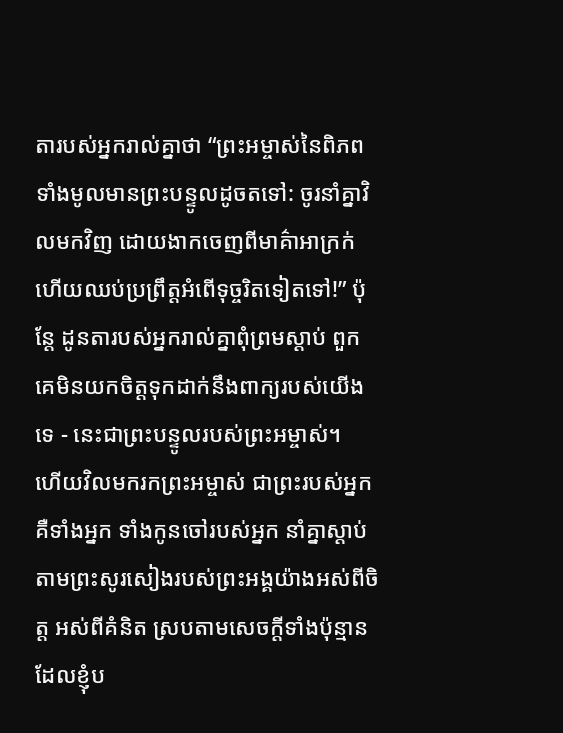តារបស់អ្នករាល់គ្នាថា “ព្រះអម្ចាស់នៃពិភពទាំងមូលមានព្រះបន្ទូលដូចតទៅ: ចូរនាំគ្នាវិលមកវិញ ដោយងាកចេញពីមាគ៌ាអាក្រក់ ហើយឈប់ប្រព្រឹត្តអំពើទុច្ចរិតទៀតទៅ!” ប៉ុន្តែ ដូនតារបស់អ្នករាល់គ្នាពុំព្រមស្ដាប់ ពួកគេមិនយកចិត្តទុកដាក់នឹងពាក្យរបស់យើងទេ - នេះជាព្រះបន្ទូលរបស់ព្រះអម្ចាស់។
ហើយវិលមករកព្រះអម្ចាស់ ជាព្រះរបស់អ្នក គឺទាំងអ្នក ទាំងកូនចៅរបស់អ្នក នាំគ្នាស្ដាប់តាមព្រះសូរសៀងរបស់ព្រះអង្គយ៉ាងអស់ពីចិត្ត អស់ពីគំនិត ស្របតាមសេចក្ដីទាំងប៉ុន្មានដែលខ្ញុំប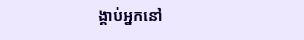ង្គាប់អ្នកនៅ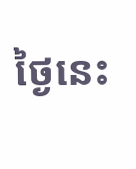ថ្ងៃនេះ